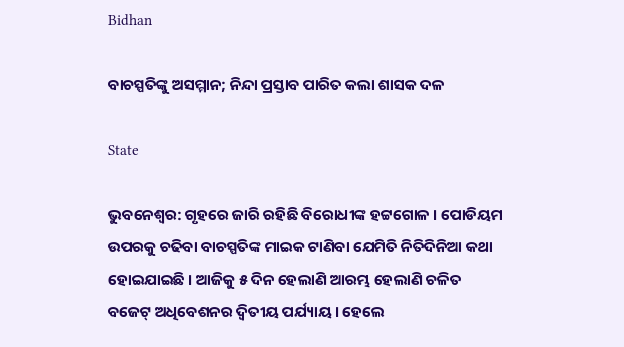Bidhan

ବାଚସ୍ପତିଙ୍କୁ ଅସମ୍ମାନ; ନିନ୍ଦା ପ୍ରସ୍ତାବ ପାରିତ କଲା ଶାସକ ଦଳ

State

ଭୁବନେଶ୍ବର: ଗୃହରେ ଜାରି ରହିଛି ବିରୋଧୀଙ୍କ ହଟ୍ଟଗୋଳ । ପୋଡିୟମ ଉପରକୁ ଚଢିବା ବାଚସ୍ପତିଙ୍କ ମାଇକ ଟାଣିବା ଯେମିତି ନିତିଦିନିଆ କଥା ହୋଇଯାଇଛି । ଆଜିକୁ ୫ ଦିନ ହେଲାଣି ଆରମ୍ଭ ହେଲାଣି ଚଳିତ ବଜେଟ୍ ଅଧିବେଶନର ଦ୍ବିତୀୟ ପର୍ଯ୍ୟାୟ । ହେଲେ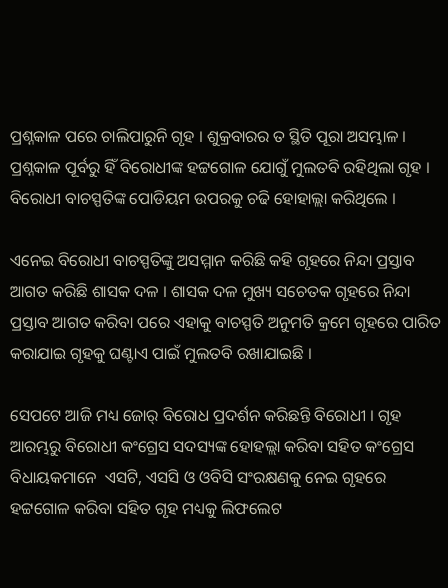ପ୍ରଶ୍ନକାଳ ପରେ ଚାଲିପାରୁନି ଗୃହ । ଶୁକ୍ରବାରର ତ ସ୍ଥିତି ପୂରା ଅସମ୍ଭାଳ । ପ୍ରଶ୍ନକାଳ ପୂର୍ବରୁ ହିଁ ବିରୋଧୀଙ୍କ ହଟ୍ଟଗୋଳ ଯୋଗୁଁ ମୁଲତବି ରହିଥିଲା ଗୃହ । ବିରୋଧୀ ବାଚସ୍ପତିଙ୍କ ପୋଡିୟମ ଉପରକୁ ଚଢି ହୋହାଲ୍ଲା କରିଥିଲେ ।

ଏନେଇ ବିରୋଧୀ ବାଚସ୍ପତିଙ୍କୁ ଅସମ୍ମାନ କରିଛି କହି ଗୃହରେ ନିନ୍ଦା ପ୍ରସ୍ତାବ ଆଗତ କରିଛି ଶାସକ ଦଳ । ଶାସକ ଦଳ ମୁଖ୍ୟ ସଚେତକ ଗୃହରେ ନିନ୍ଦା ପ୍ରସ୍ତାବ ଆଗତ କରିବା ପରେ ଏହାକୁ ବାଚସ୍ପତି ଅନୁମତି କ୍ରମେ ଗୃହରେ ପାରିତ କରାଯାଇ ଗୃହକୁ ଘଣ୍ଟାଏ ପାଇଁ ମୁଲତବି ରଖାଯାଇଛି ।

ସେପଟେ ଆଜି ମଧ୍ୟ ଜୋର୍ ବିରୋଧ ପ୍ରଦର୍ଶନ କରିଛନ୍ତି ବିରୋଧୀ । ଗୃହ ଆରମ୍ଭରୁ ବିରୋଧୀ କଂଗ୍ରେସ ସଦସ୍ୟଙ୍କ ହୋହଲ୍ଲା କରିବା ସହିତ କଂଗ୍ରେସ ବିଧାୟକମାନେ  ଏସଟି, ଏସସି ଓ ଓବିସି ସଂରକ୍ଷଣକୁ ନେଇ ଗୃହରେ ହଟ୍ଟଗୋଳ କରିବା ସହିତ ଗୃହ ମଧ୍ୟକୁ ଲିଫଲେଟ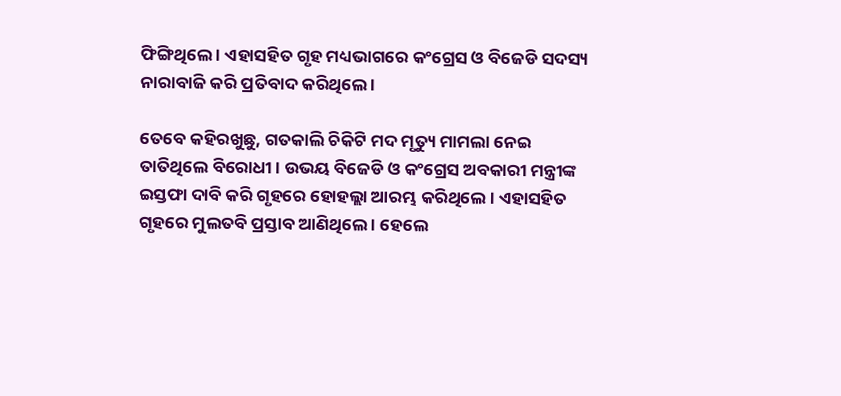ଫିଙ୍ଗିଥିଲେ । ଏହାସହିତ ଗୃହ ମଧ୍ୟଭାଗରେ କଂଗ୍ରେସ ଓ ବିଜେଡି ସଦସ୍ୟ ନାରାବାଜି କରି ପ୍ରତିବାଦ କରିଥିଲେ ।

ତେବେ କହିରଖୁଛୁ, ଗତକାଲି ଚିକିଟି ମଦ ମୃତ୍ୟୁ ମାମଲା ନେଇ ତାତିଥିଲେ ବିରୋଧୀ । ଉଭୟ ବିଜେଡି ଓ କଂଗ୍ରେସ ଅବକାରୀ ମନ୍ତ୍ରୀଙ୍କ ଇସ୍ତଫା ଦାବି କରି ଗୃହରେ ହୋହଲ୍ଲା ଆରମ୍ଭ କରିଥିଲେ । ଏହାସହିତ ଗୃହରେ ମୁଲତବି ପ୍ରସ୍ତାବ ଆଣିଥିଲେ । ହେଲେ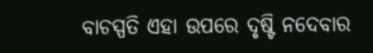ବାଚସ୍ପତି ଏହା ଉପରେ ଦୃଷ୍ଟି ନଦେବାର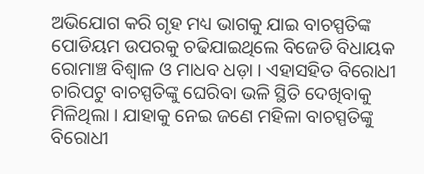ଅଭିଯୋଗ କରି ଗୃହ ମଧ୍ୟ ଭାଗକୁ ଯାଇ ବାଚସ୍ପତିଙ୍କ ପୋଡିୟମ ଉପରକୁ ଚଢିଯାଇଥିଲେ ବିଜେଡି ବିଧାୟକ ରୋମାଞ୍ଚ ବିଶ୍ୱାଳ ଓ ମାଧବ ଧଡ଼ା । ଏହାସହିତ ବିରୋଧୀ ଚାରିପଟୁ ବାଚସ୍ପତିଙ୍କୁ ଘେରିବା ଭଳି ସ୍ଥିତି ଦେଖିବାକୁ ମିଳିଥିଲା । ଯାହାକୁ ନେଇ ଜଣେ ମହିଳା ବାଚସ୍ପତିଙ୍କୁ ବିରୋଧୀ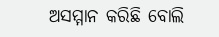ଅସମ୍ମାନ କରିଛି ବୋଲି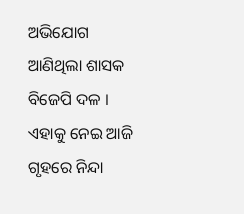ଅଭିଯୋଗ ଆଣିଥିଲା ଶାସକ ବିଜେପି ଦଳ । ଏହାକୁ ନେଇ ଆଜି ଗୃହରେ ନିନ୍ଦା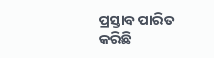ପ୍ରସ୍ତାବ ପାରିତ କରିଛି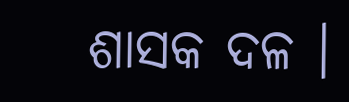ଶାସକ ଦଳ ।